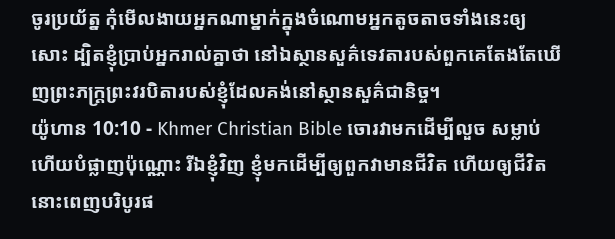ចូរប្រយ័ត្ន កុំមើលងាយអ្នកណាម្នាក់ក្នុងចំណោមអ្នកតូចតាចទាំងនេះឲ្យសោះ ដ្បិតខ្ញុំប្រាប់អ្នករាល់គ្នាថា នៅឯស្ថានសួគ៌ទេវតារបស់ពួកគេតែងតែឃើញព្រះភក្ដ្រព្រះវរបិតារបស់ខ្ញុំដែលគង់នៅស្ថានសួគ៌ជានិច្ច។
យ៉ូហាន 10:10 - Khmer Christian Bible ចោរវាមកដើម្បីលួច សម្លាប់ ហើយបំផ្លាញប៉ុណ្ណោះ រីឯខ្ញុំវិញ ខ្ញុំមកដើម្បីឲ្យពួកវាមានជីវិត ហើយឲ្យជីវិតនោះពេញបរិបូរផ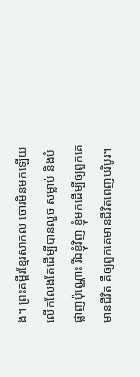ង។ ព្រះគម្ពីរខ្មែរសាកល ចោរមិនមកឡើយ លើកលែងតែដើម្បីបានលួច សម្លាប់ និងបំផ្លាញប៉ុណ្ណោះ រីឯខ្ញុំវិញ ខ្ញុំមកដើម្បីឲ្យពួកគេមានជីវិត គឺឲ្យពួកគេមានជីវិតពេញបរិបូរ។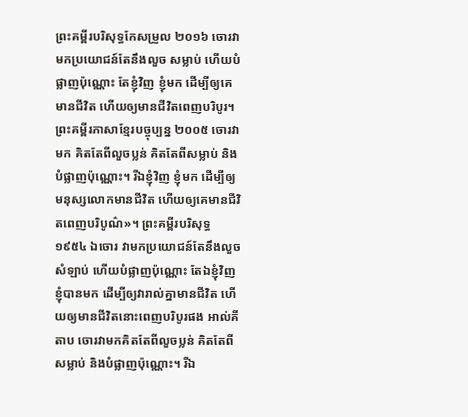ព្រះគម្ពីរបរិសុទ្ធកែសម្រួល ២០១៦ ចោរវាមកប្រយោជន៍តែនឹងលួច សម្លាប់ ហើយបំផ្លាញប៉ុណ្ណោះ តែខ្ញុំវិញ ខ្ញុំមក ដើម្បីឲ្យគេមានជីវិត ហើយឲ្យមានជីវិតពេញបរិបូរ។ ព្រះគម្ពីរភាសាខ្មែរបច្ចុប្បន្ន ២០០៥ ចោរវាមក គិតតែពីលួចប្លន់ គិតតែពីសម្លាប់ និងបំផ្លាញប៉ុណ្ណោះ។ រីឯខ្ញុំវិញ ខ្ញុំមក ដើម្បីឲ្យមនុស្សលោកមានជីវិត ហើយឲ្យគេមានជីវិតពេញបរិបូណ៌»។ ព្រះគម្ពីរបរិសុទ្ធ ១៩៥៤ ឯចោរ វាមកប្រយោជន៍តែនឹងលួច សំឡាប់ ហើយបំផ្លាញប៉ុណ្ណោះ តែឯខ្ញុំវិញ ខ្ញុំបានមក ដើម្បីឲ្យវារាល់គ្នាមានជីវិត ហើយឲ្យមានជីវិតនោះពេញបរិបូរផង អាល់គីតាប ចោរវាមកគិតតែពីលួចប្លន់ គិតតែពីសម្លាប់ និងបំផ្លាញប៉ុណ្ណោះ។ រីឯ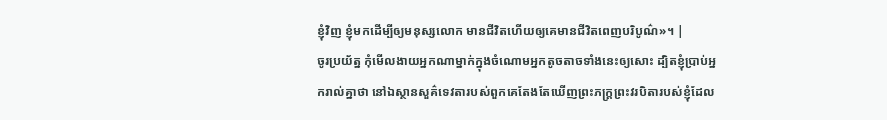ខ្ញុំវិញ ខ្ញុំមកដើម្បីឲ្យមនុស្សលោក មានជីវិតហើយឲ្យគេមានជីវិតពេញបរិបូណ៌»។ |
ចូរប្រយ័ត្ន កុំមើលងាយអ្នកណាម្នាក់ក្នុងចំណោមអ្នកតូចតាចទាំងនេះឲ្យសោះ ដ្បិតខ្ញុំប្រាប់អ្នករាល់គ្នាថា នៅឯស្ថានសួគ៌ទេវតារបស់ពួកគេតែងតែឃើញព្រះភក្ដ្រព្រះវរបិតារបស់ខ្ញុំដែល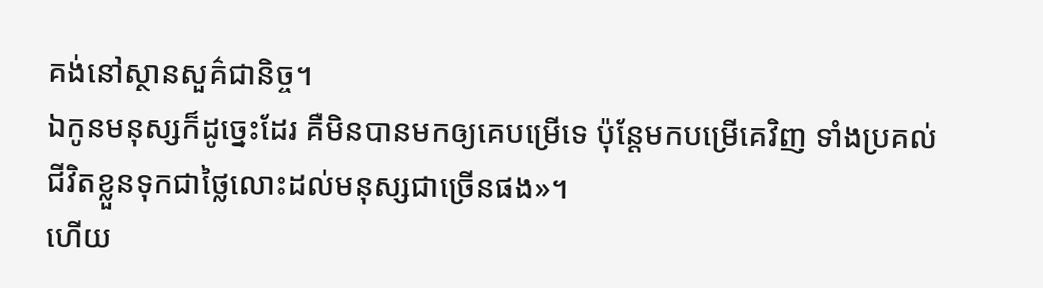គង់នៅស្ថានសួគ៌ជានិច្ច។
ឯកូនមនុស្សក៏ដូច្នេះដែរ គឺមិនបានមកឲ្យគេបម្រើទេ ប៉ុន្ដែមកបម្រើគេវិញ ទាំងប្រគល់ជីវិតខ្លួនទុកជាថ្លៃលោះដល់មនុស្សជាច្រើនផង»។
ហើយ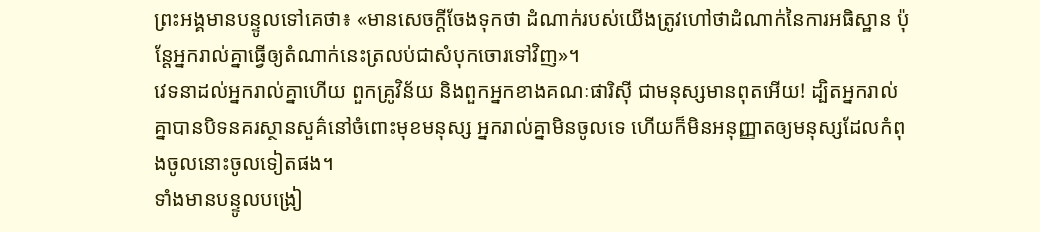ព្រះអង្គមានបន្ទូលទៅគេថា៖ «មានសេចក្ដីចែងទុកថា ដំណាក់របស់យើងត្រូវហៅថាដំណាក់នៃការអធិស្ឋាន ប៉ុន្ដែអ្នករាល់គ្នាធ្វើឲ្យតំណាក់នេះត្រលប់ជាសំបុកចោរទៅវិញ»។
វេទនាដល់អ្នករាល់គ្នាហើយ ពួកគ្រូវិន័យ និងពួកអ្នកខាងគណៈផារិស៊ី ជាមនុស្សមានពុតអើយ! ដ្បិតអ្នករាល់គ្នាបានបិទនគរស្ថានសួគ៌នៅចំពោះមុខមនុស្ស អ្នករាល់គ្នាមិនចូលទេ ហើយក៏មិនអនុញ្ញាតឲ្យមនុស្សដែលកំពុងចូលនោះចូលទៀតផង។
ទាំងមានបន្ទូលបង្រៀ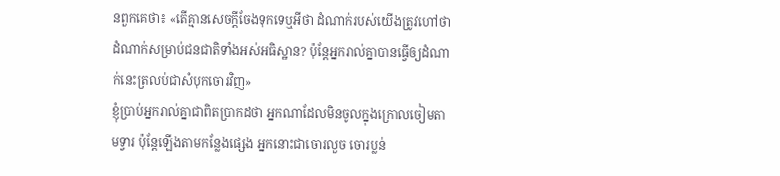នពួកគេថា៖ «តើគ្មានសេចក្ដីចែងទុកទេឬអីថា ដំណាក់របស់យើងត្រូវហៅថា ដំណាក់សម្រាប់ជនជាតិទាំងអស់អធិស្ឋាន? ប៉ុន្ដែអ្នករាល់គ្នាបានធ្វើឲ្យដំណាក់នេះត្រលប់ជាសំបុកចោរវិញ»
ខ្ញុំប្រាប់អ្នករាល់គ្នាជាពិតប្រាកដថា អ្នកណាដែលមិនចូលក្នុងក្រោលចៀមតាមទ្វារ ប៉ុន្ដែឡើងតាមកន្លែងផ្សេង អ្នកនោះជាចោរលួច ចោរប្លន់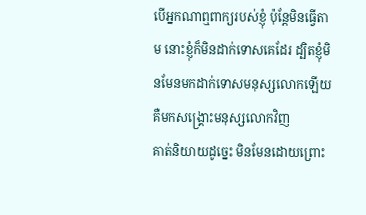បើអ្នកណាឮពាក្យរបស់ខ្ញុំ ប៉ុន្ដែមិនធ្វើតាម នោះខ្ញុំក៏មិនដាក់ទោសគេដែរ ដ្បិតខ្ញុំមិនមែនមកដាក់ទោសមនុស្សលោកឡើយ គឺមកសង្គ្រោះមនុស្សលោកវិញ
គាត់និយាយដូច្នេះ មិនមែនដោយព្រោះ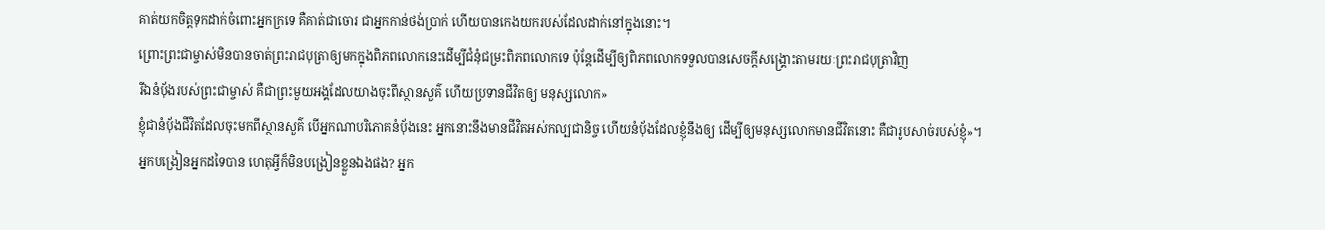គាត់យកចិត្តទុកដាក់ចំពោះអ្នកក្រទេ គឺគាត់ជាចោរ ជាអ្នកកាន់ថង់ប្រាក់ ហើយបានកេងយករបស់ដែលដាក់នៅក្នុងនោះ។
ព្រោះព្រះជាម្ចាស់មិនបានចាត់ព្រះរាជបុត្រាឲ្យមកក្នុងពិភពលោកនេះដើម្បីជំនុំជម្រះពិភពលោកទេ ប៉ុន្ដែដើម្បីឲ្យពិភពលោកទទួលបានសេចក្ដីសង្គ្រោះតាមរយៈព្រះរាជបុត្រាវិញ
រីឯនំប៉័ងរបស់ព្រះជាម្ចាស់ គឺជាព្រះមួយអង្គដែលយាងចុះពីស្ថានសួគ៌ ហើយប្រទានជីវិតឲ្យ មនុស្សលោក»
ខ្ញុំជានំប៉័ងជីវិតដែលចុះមកពីស្ថានសួគ៌ បើអ្នកណាបរិភោគនំប៉័ងនេះ អ្នកនោះនឹងមានជីវិតអស់កល្បជានិច្ច ហើយនំប៉័ងដែលខ្ញុំនឹងឲ្យ ដើម្បីឲ្យមនុស្សលោកមានជីវិតនោះ គឺជារូបសាច់របស់ខ្ញុំ»។
អ្នកបង្រៀនអ្នកដទៃបាន ហេតុអ្វីក៏មិនបង្រៀនខ្លួនឯងផង? អ្នក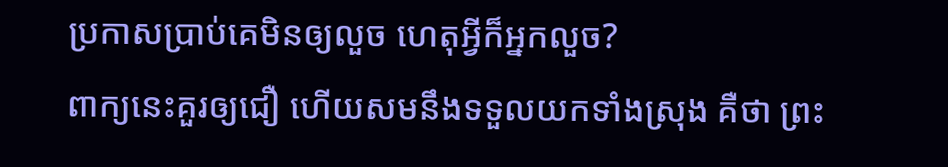ប្រកាសប្រាប់គេមិនឲ្យលួច ហេតុអ្វីក៏អ្នកលួច?
ពាក្យនេះគួរឲ្យជឿ ហើយសមនឹងទទួលយកទាំងស្រុង គឺថា ព្រះ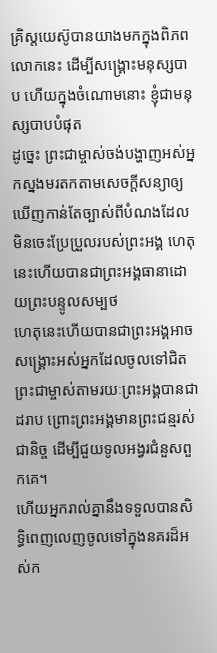គ្រិស្ដយេស៊ូបានយាងមកក្នុងពិភពលោកនេះ ដើម្បីសង្គ្រោះមនុស្សបាប ហើយក្នុងចំណោមនោះ ខ្ញុំជាមនុស្សបាបបំផុត
ដូច្នេះ ព្រះជាម្ចាស់ចង់បង្ហាញអស់អ្នកស្នងមរតកតាមសេចក្ដីសន្យាឲ្យឃើញកាន់តែច្បាស់ពីបំណងដែលមិនចេះប្រែប្រួលរបស់ព្រះអង្គ ហេតុនេះហើយបានជាព្រះអង្គធានាដោយព្រះបន្ទូលសម្បថ
ហេតុនេះហើយបានជាព្រះអង្គអាចសង្គ្រោះអស់អ្នកដែលចូលទៅជិតព្រះជាម្ចាស់តាមរយៈព្រះអង្គបានជាដរាប ព្រោះព្រះអង្គមានព្រះជន្មរស់ជានិច្ច ដើម្បីជួយទូលអង្វរជំនួសពួកគេ។
ហើយអ្នករាល់គ្នានឹងទទួលបានសិទ្ធិពេញលេញចូលទៅក្នុងនគរដ៏អស់ក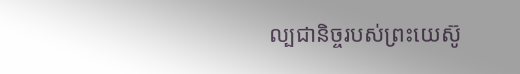ល្បជានិច្ចរបស់ព្រះយេស៊ូ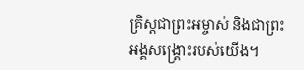គ្រិស្ដជាព្រះអម្ចាស់ និងជាព្រះអង្គសង្គ្រោះរបស់យើង។